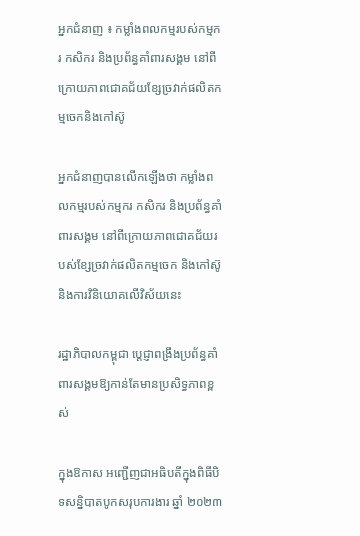អ្នកជំនាញ ៖ កម្លាំងពលកម្មរបស់កម្មករ កសិករ និងប្រព័ន្ធគាំពារសង្គម នៅពីក្រោយភាពជោគជ័យខ្សែច្រវាក់ផលិតកម្មចេកនិងកៅស៊ូ

អ្នកជំនាញបានលើកឡើងថា កម្លាំងពលកម្មរបស់កម្មករ កសិករ និងប្រព័ន្ធគាំពារសង្គម នៅពីក្រោយភាពជោគជ័យរបស់ខ្សែច្រវាក់ផលិតកម្មចេក និងកៅស៊ូ និងការវិនិយោគលើវិស័យនេះ

រដ្ឋាភិបាលកម្ពុជា ប្ដេជ្ញាពង្រឹងប្រព័ន្ធគាំពារសង្គមឱ្យកាន់តែមានប្រសិទ្ធភាពខ្ពស់

ក្នុងឱកាស អញ្ជើញជាអធិបតីក្នុងពិធីបិទសន្និបាតបូកសរុបការងារ ឆ្នាំ ២០២៣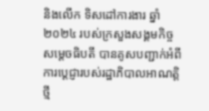និងលើក ទិសដៅការងារ ឆ្នាំ ២០២៤ របស់ក្រសួងសង្គមកិច្ច សម្ដេចធិបតី បានគូសបញ្ជាក់អំពីការប្ដេជ្ញារបស់រដ្ឋាភិបាលអាណត្តិថ្មី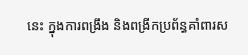នេះ ក្នុងការពង្រឹង និងពង្រីកប្រព័ន្ធគាំពារស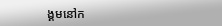ង្គមនៅក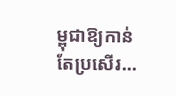ម្ពុជាឱ្យកាន់តែប្រសើរ…